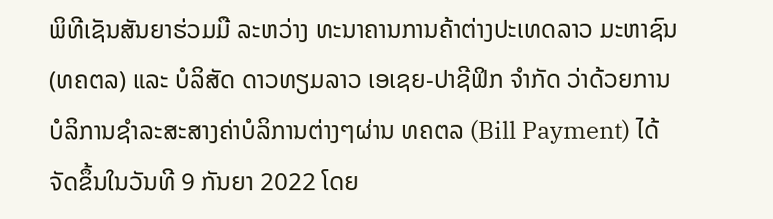ພິທີເຊັນສັນຍາຮ່ວມມື ລະຫວ່າງ ທະນາຄານການຄ້າຕ່າງປະເທດລາວ ມະຫາຊົນ(ທຄຕລ) ແລະ ບໍລິສັດ ດາວທຽມລາວ ເອເຊຍ-ປາຊີຟິກ ຈຳກັດ ວ່າດ້ວຍການ ບໍລິການຊຳລະສະສາງຄ່າບໍລິການຕ່າງໆຜ່ານ ທຄຕລ (Bill Payment) ໄດ້ຈັດຂຶ້ນໃນວັນທີ 9 ກັນຍາ 2022 ໂດຍ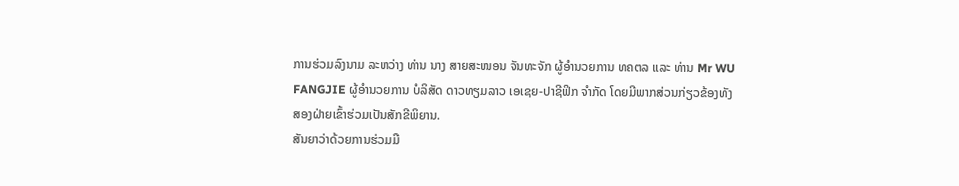ການຮ່ວມລົງນາມ ລະຫວ່າງ ທ່ານ ນາງ ສາຍສະໜອນ ຈັນທະຈັກ ຜູ້ອຳນວຍການ ທຄຕລ ແລະ ທ່ານ Mr WU FANGJIE ຜູ້ອໍານວຍການ ບໍລິສັດ ດາວທຽມລາວ ເອເຊຍ-ປາຊີຟິກ ຈຳກັດ ໂດຍມີພາກສ່ວນກ່ຽວຂ້ອງທັງສອງຝ່າຍເຂົ້າຮ່ວມເປັນສັກຂີພິຍານ.
ສັນຍາວ່າດ້ວຍການຮ່ວມມື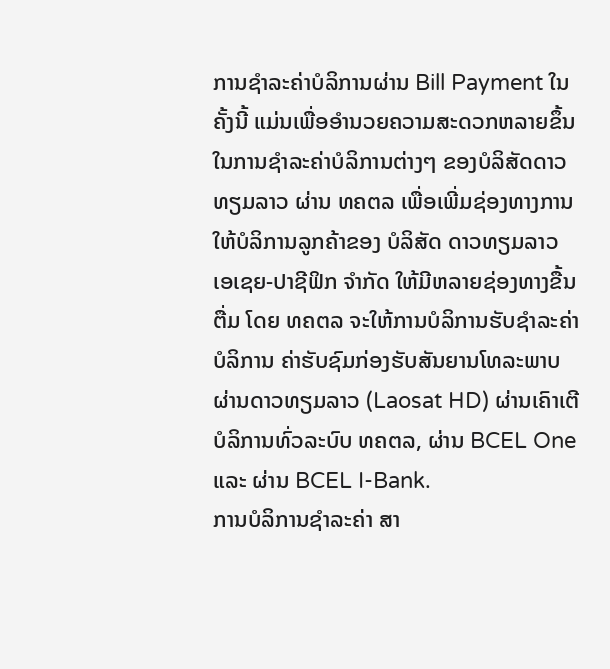ການຊໍາລະຄ່າບໍລິການຜ່ານ Bill Payment ໃນຄັ້ງນີ້ ແມ່ນເພື່ອອໍານວຍຄວາມສະດວກຫລາຍຂຶ້ນ ໃນການຊຳລະຄ່າບໍລິການຕ່າງໆ ຂອງບໍລິສັດດາວທຽມລາວ ຜ່ານ ທຄຕລ ເພື່ອເພີ່ມຊ່ອງທາງການໃຫ້ບໍລິການລູກຄ້າຂອງ ບໍລິສັດ ດາວທຽມລາວ ເອເຊຍ-ປາຊີຟິກ ຈຳກັດ ໃຫ້ມີຫລາຍຊ່ອງທາງຂື້ນຕື່ມ ໂດຍ ທຄຕລ ຈະໃຫ້ການບໍລິການຮັບຊຳລະຄ່າບໍລິການ ຄ່າຮັບຊົມກ່ອງຮັບສັນຍານໂທລະພາບ ຜ່ານດາວທຽມລາວ (Laosat HD) ຜ່ານເຄົາເຕີບໍລິການທົ່ວລະບົບ ທຄຕລ, ຜ່ານ BCEL One ແລະ ຜ່ານ BCEL I-Bank.
ການບໍລິການຊຳລະຄ່າ ສາ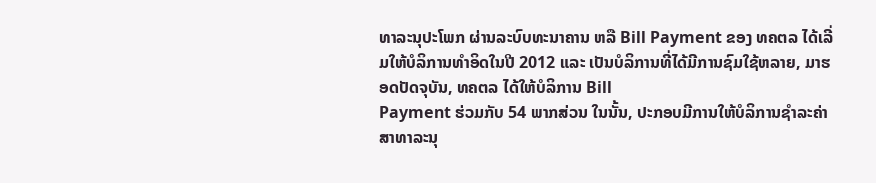ທາລະນຸປະໂພກ ຜ່ານລະບົບທະນາຄານ ຫລື Bill Payment ຂອງ ທຄຕລ ໄດ້ເລີ່ມໃຫ້ບໍລິການທຳອິດໃນປີ 2012 ແລະ ເປັນບໍລິການທີ່ໄດ້ມີການຊົມໃຊ້ຫລາຍ, ມາຮອດປັດຈຸບັນ, ທຄຕລ ໄດ້ໃຫ້ບໍລິການ Bill
Payment ຮ່ວມກັບ 54 ພາກສ່ວນ ໃນນັ້ນ, ປະກອບມີການໃຫ້ບໍລິການຊຳລະຄ່າ ສາທາລະນຸ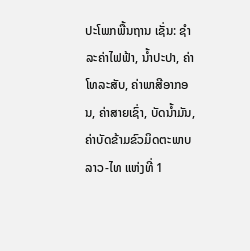ປະໂພກພື້ນຖານ ເຊັ່ນ: ຊຳລະຄ່າໄຟຟ້າ, ນໍ້າປະປາ, ຄ່າໂທລະສັບ, ຄ່າພາສີອາກອນ, ຄ່າສາຍເຊົ່າ, ບັດນໍ້າມັນ, ຄ່າບັດຂ້າມຂົວມິດຕະພາບ ລາວ-ໄທ ແຫ່ງທີ່ 1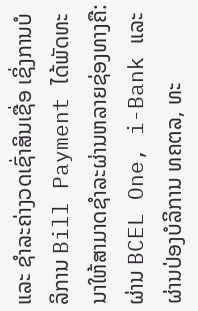ແລະ ຊຳລະຄ່າງວດເຊົ່າສິນເຊື່ອ ເຊິ່ງການບໍລິການ Bill Payment ໄດ້ພັດທະນາໃຫ້ສາມາດຊຳລະຜ່ານຫລາຍຊ່ອງທາງຄື: ຜ່ານ BCEL One, i-Bank ແລະ ຜ່ານປ່ອງບໍລິການ ທຄຕລ, ທະ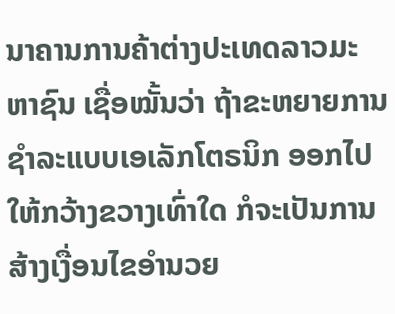ນາຄານການຄ້າຕ່າງປະເທດລາວມະຫາຊົນ ເຊື່ອໝັ້ນວ່າ ຖ້າຂະຫຍາຍການຊຳລະແບບເອເລັກໂຕຣນິກ ອອກໄປໃຫ້ກວ້າງຂວາງເທົ່າໃດ ກໍຈະເປັນການສ້າງເງື່ອນໄຂອຳນວຍ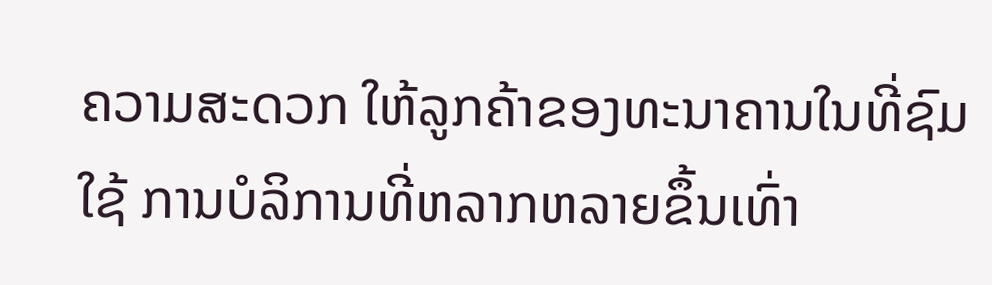ຄວາມສະດວກ ໃຫ້ລູກຄ້າຂອງທະນາຄານໃນທີ່ຊົມໃຊ້ ການບໍລິການທີ່ຫລາກຫລາຍຂຶ້ນເທົ່າ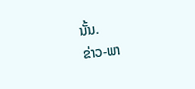ນັ້ນ.
ຂ່າວ-ພາ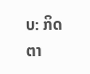ບ: ກິດຕາ